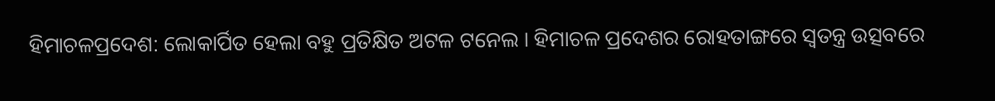ହିମାଚଳପ୍ରଦେଶ: ଲୋକାର୍ପିତ ହେଲା ବହୁ ପ୍ରତିକ୍ଷିତ ଅଟଳ ଟନେଲ । ହିମାଚଳ ପ୍ରଦେଶର ରୋହତାଙ୍ଗରେ ସ୍ୱତନ୍ତ୍ର ଉତ୍ସବରେ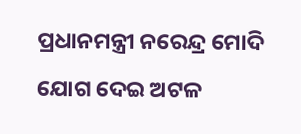ପ୍ରଧାନମନ୍ତ୍ରୀ ନରେନ୍ଦ୍ର ମୋଦି ଯୋଗ ଦେଇ ଅଟଳ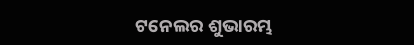ଟନେଲର ଶୁଭାରମ୍ଭ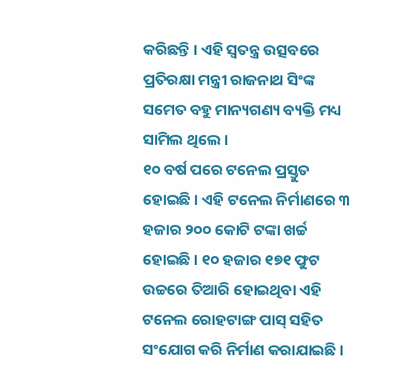କରିଛନ୍ତି । ଏହି ସ୍ୱତନ୍ତ୍ର ଉତ୍ସବରେ ପ୍ରତିରକ୍ଷା ମନ୍ତ୍ରୀ ରାଜନାଥ ସିଂଙ୍କ ସମେତ ବହୁ ମାନ୍ୟଗଣ୍ୟ ବ୍ୟକ୍ତି ମଧ୍ୟ ସାମିଲ ଥିଲେ ।
୧୦ ବର୍ଷ ପରେ ଟନେଲ ପ୍ରସ୍ତୁତ ହୋଇଛି । ଏହି ଟନେଲ ନିର୍ମାଣରେ ୩ ହଜାର ୨୦୦ କୋଟି ଟଙ୍କା ଖର୍ଚ୍ଚ ହୋଇଛି । ୧୦ ହଜାର ୧୭୧ ଫୁଟ ଉଚ୍ଚରେ ତିଆରି ହୋଇଥିବା ଏହି ଟନେଲ ରୋହଟାଙ୍ଗ ପାସ୍ ସହିତ ସଂଯୋଗ କରି ନିର୍ମାଣ କରାଯାଇଛି ।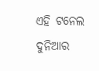ଏହି ଟନେଲ ଦୁନିଆର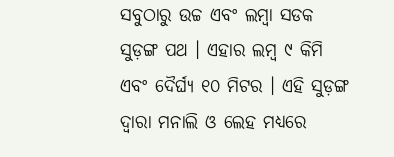ସବୁଠାରୁ ଉଚ୍ଚ ଏବଂ ଲମ୍ବା ସଡକ ସୁଡ଼ଙ୍ଗ ପଥ । ଏହାର ଲମ୍ବ ୯ କିମି ଏବଂ ଦୈର୍ଘ୍ୟ ୧୦ ମିଟର । ଏହି ସୁଡ଼ଙ୍ଗ ଦ୍ୱାରା ମନାଲି ଓ ଲେହ ମଧ୍ୟରେ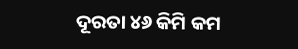ଦୂରତା ୪୬ କିମି କମ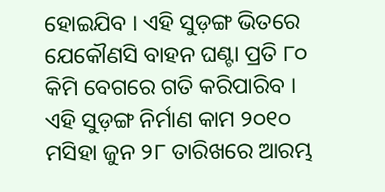ହୋଇଯିବ । ଏହି ସୁଡ଼ଙ୍ଗ ଭିତରେ ଯେକୌଣସି ବାହନ ଘଣ୍ଟା ପ୍ରତି ୮୦ କିମି ବେଗରେ ଗତି କରିପାରିବ । ଏହି ସୁଡ଼ଙ୍ଗ ନିର୍ମାଣ କାମ ୨୦୧୦ ମସିହା ଜୁନ ୨୮ ତାରିଖରେ ଆରମ୍ଭ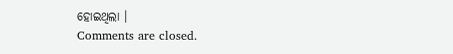ହୋଇଥିଲା ।
Comments are closed.